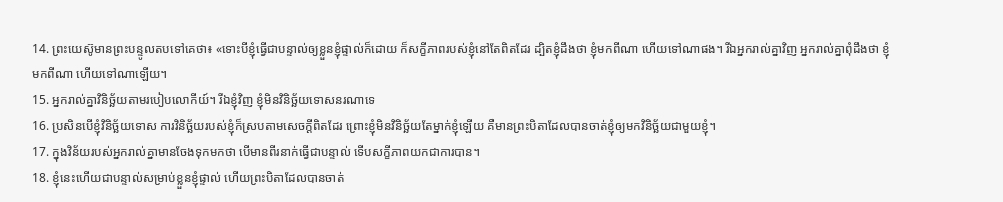14. ព្រះយេស៊ូមានព្រះបន្ទូលតបទៅគេថា៖ «ទោះបីខ្ញុំធ្វើជាបន្ទាល់ឲ្យខ្លួនខ្ញុំផ្ទាល់ក៏ដោយ ក៏សក្ខីភាពរបស់ខ្ញុំនៅតែពិតដែរ ដ្បិតខ្ញុំដឹងថា ខ្ញុំមកពីណា ហើយទៅណាផង។ រីឯអ្នករាល់គ្នាវិញ អ្នករាល់គ្នាពុំដឹងថា ខ្ញុំមកពីណា ហើយទៅណាឡើយ។
15. អ្នករាល់គ្នាវិនិច្ឆ័យតាមរបៀបលោកីយ៍។ រីឯខ្ញុំវិញ ខ្ញុំមិនវិនិច្ឆ័យទោសនរណាទេ
16. ប្រសិនបើខ្ញុំវិនិច្ឆ័យទោស ការវិនិច្ឆ័យរបស់ខ្ញុំក៏ស្របតាមសេចក្ដីពិតដែរ ព្រោះខ្ញុំមិនវិនិច្ឆ័យតែម្នាក់ខ្ញុំឡើយ គឺមានព្រះបិតាដែលបានចាត់ខ្ញុំឲ្យមកវិនិច្ឆ័យជាមួយខ្ញុំ។
17. ក្នុងវិន័យរបស់អ្នករាល់គ្នាមានចែងទុកមកថា បើមានពីរនាក់ធ្វើជាបន្ទាល់ ទើបសក្ខីភាពយកជាការបាន។
18. ខ្ញុំនេះហើយជាបន្ទាល់សម្រាប់ខ្លួនខ្ញុំផ្ទាល់ ហើយព្រះបិតាដែលបានចាត់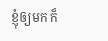ខ្ញុំឲ្យមក ក៏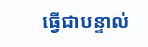ធ្វើជាបន្ទាល់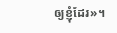ឲ្យខ្ញុំដែរ»។